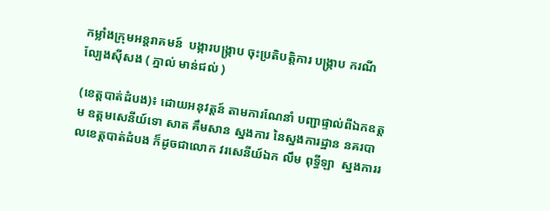កម្លាំងក្រុមអន្តរាគមន៍  បង្ការបង្ក្រាប ចុះប្រតិបត្តិការ បង្ក្រាប ករណី  ល្បែងស៊ីសង ( ភ្នាល់ មាន់ជល់ )

(ខេត្តបាត់ដំបង)៖ ដោយអនុវត្តន៍ តាមការណែនាំ បញ្ជាផ្ទាល់ពីឯកឧត្ដម ឧត្ដមសេនីយ៍ទោ សាត គឹមសាន ស្នងការ នៃស្នងការដ្ឋាន នគរបាលខេត្តបាត់ដំបង ក៏ដូចជាលោក វរសេនីយ៍ឯក លឹម ពុទ្ធីឡា  ស្នងការរ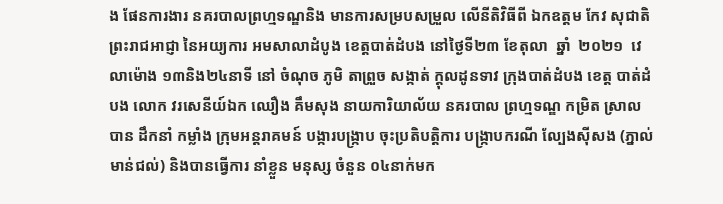ង ផែនការងារ នគរបាលព្រហ្មទណ្ឌនិង មានការសម្របសម្រួល លើនីតិវិធីពី ឯកឧត្តម កែវ សុជាតិ ព្រះរាជអាជ្ញា នៃអយ្យការ អមសាលាដំបូង ខេត្តបាត់ដំបង នៅថ្ងៃទី២៣ ខែតុលា  ឆ្នាំ  ២០២១  វេលាម៉ោង ១៣និង២៤នាទី នៅ ចំណុច ភូមិ តាព្រួច សង្កាត់ ក្តុលដូនទាវ ក្រុងបាត់ដំបង ខេត្ត បាត់ដំបង លោក វរសេនីយ៍ឯក ឈឿង គឹមសុង នាយការិយាល័យ នគរបាល ព្រហ្មទណ្ឌ កម្រិត ស្រាល  បាន ដឹកនាំ កម្លាំង ក្រុមអន្តរាគមន៍ បង្ការបង្ក្រាប ចុះប្រតិបត្តិការ បង្ក្រាបករណី ល្បែងស៊ីសង (ភ្នាល់ មាន់ជល់) និងបានធ្វេីការ នាំខ្លួន មនុស្ស ចំនួន ០៤នាក់មក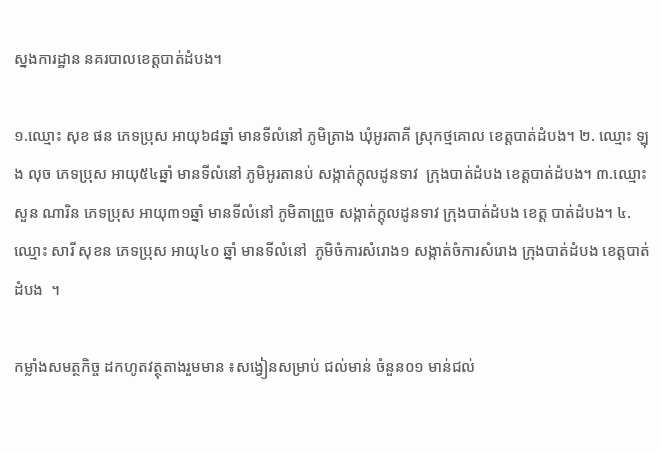ស្នងការដ្ឋាន នគរបាលខេត្តបាត់ដំបង។

១.ឈ្មោះ សុខ ផន ភេទប្រុស អាយុ៦៨ឆ្នាំ មានទីលំនៅ ភូមិត្រាង ឃុំអូរតាគី ស្រុកថ្មគោល ខេត្តបាត់ដំបង។ ២. ឈ្មោះ ឡុង លុច ភេទប្រុស អាយុ៥៤ឆ្នាំ មានទីលំនៅ ភូមិអូរតានប់ សង្កាត់ក្តុលដូនទាវ  ក្រុងបាត់ដំបង ខេត្តបាត់ដំបង។ ៣.ឈ្មោះ សួន ណារិន ភេទប្រុស អាយុ៣១ឆ្នាំ មានទីលំនៅ ភូមិតាព្រួច សង្កាត់ក្តុលដូនទាវ ក្រុងបាត់ដំបង ខេត្ត បាត់ដំបង។ ៤.ឈ្មោះ សារី សុខន ភេទប្រុស អាយុ៤០ ឆ្នាំ មានទីលំនៅ  ភូមិចំការសំរោង១ សង្កាត់ចំការសំរោង ក្រុងបាត់ដំបង ខេត្តបាត់ដំបង  ។

កម្លាំងសមត្ថកិច្ច ដកហូតវត្ថុតាងរួមមាន ៖សង្វៀនសម្រាប់ ជល់មាន់ ចំនួន០១ មាន់ជល់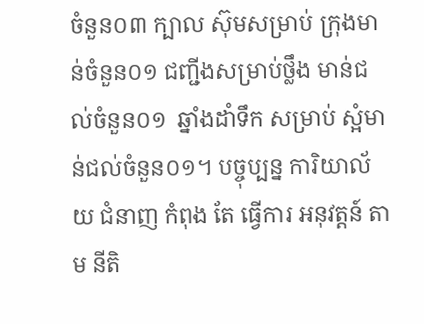ចំនួន០៣ ក្បាល ស៊ុមសម្រាប់ ក្រុងមាន់ចំនួន០១ ជញ្ជីងសម្រាប់ថ្លឹង មាន់ជល់ចំនួន០១  ឆ្នាំងដាំទឹក សម្រាប់ ស្អំមាន់ជល់ចំនួន០១។ បច្ចុប្បន្ន ការិយាល័យ ជំនាញ កំពុង តែ ធ្វេីការ អនុវត្តន៍ តាម នីតិ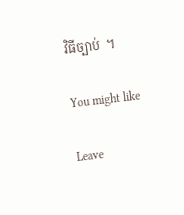វិធីច្បាប់  ។

You might like

Leave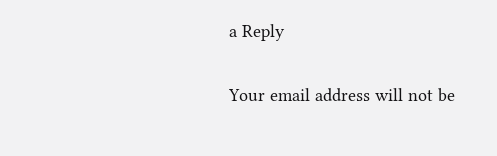a Reply

Your email address will not be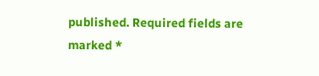published. Required fields are marked *